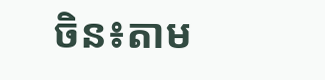ចិន៖តាម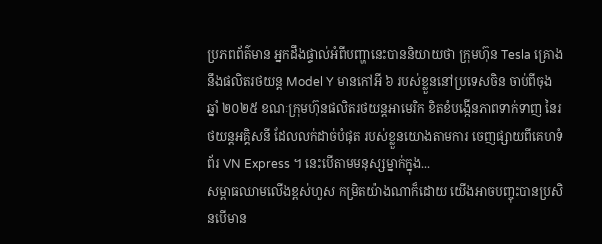ប្រភពព័ត៌មាន អ្នកដឹងផ្ទាល់អំពីបញ្ហានេះបាននិយាយថា ក្រុមហ៊ុន Tesla គ្រោងនឹងផលិតរថយន្ត Model Y មានកៅអី ៦ របស់ខ្លួននៅប្រទេសចិន ចាប់ពីចុងឆ្នាំ ២០២៥ ខណៈក្រុមហ៊ុនផលិតរថយន្តអាមេរិក ខិតខំបង្កើនភាពទាក់ទាញ នៃរថយន្តអគ្គិសនី ដែលលក់ដាច់បំផុត របស់ខ្លួនយោងតាមការ ចេញផ្សាយពីគេហទំព័រ VN Express ។ នេះបើតាមមនុស្សម្នាក់ក្នុង...
សម្ពាធឈាមលើងខ្ពស់ហួស កម្រិតយ៉ាងណាក៏ដោយ យើងអាចបញ្ចុះបានប្រសិនបើមាន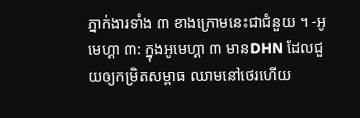ភ្នាក់ងារទាំង ៣ ខាងក្រោមនេះជាជំនួយ ។ -អូមេហ្គា ៣: ក្នុងអូមេហ្គា ៣ មានDHN ដែលជួយឲ្យកម្រិតសម្ពាធ ឈាមនៅថេរហើយ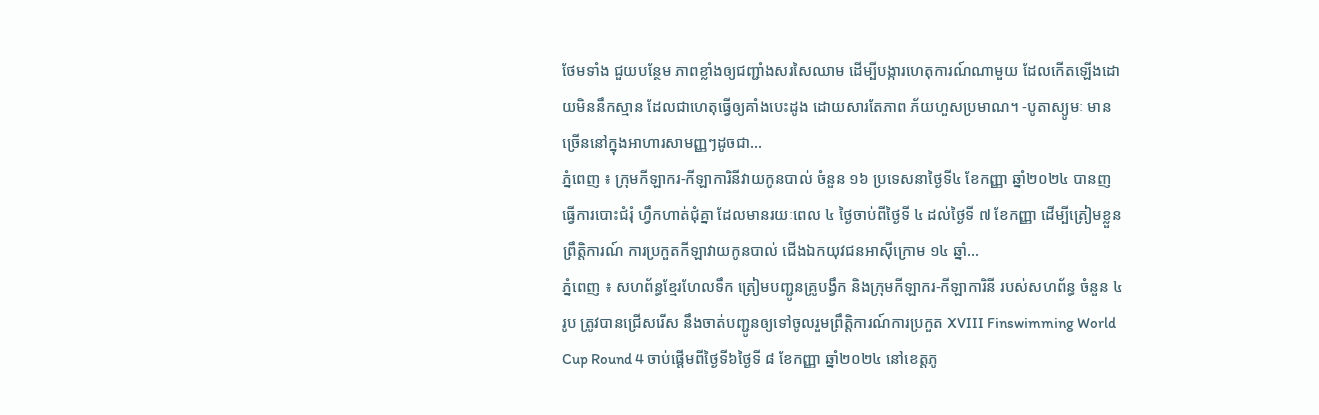ថែមទាំង ជួយបន្ថែម ភាពខ្លាំងឲ្យជញ្ជាំងសរសៃឈាម ដើម្បីបង្ការហេតុការណ៍ណាមួយ ដែលកើតឡើងដោយមិននឹកស្មាន ដែលជាហេតុធ្វើឲ្យគាំងបេះដូង ដោយសារតែភាព ភ័យហួសប្រមាណ។ -បូតាស្យូមៈ មានច្រើននៅក្នុងអាហារសាមញ្ញៗដូចជា...
ភ្នំពេញ ៖ ក្រុមកីឡាករ-កីឡាការិនីវាយកូនបាល់ ចំនួន ១៦ ប្រទេសនាថ្ងៃទី៤ ខែកញ្ញា ឆ្នាំ២០២៤ បានញធ្វើការបោះជំរុំ ហ្វឹកហាត់ជុំគ្នា ដែលមានរយៈពេល ៤ ថ្ងៃចាប់ពីថ្ងៃទី ៤ ដល់ថ្ងៃទី ៧ ខែកញ្ញា ដើម្បីត្រៀមខ្លួនព្រឹត្តិការណ៍ ការប្រកួតកីឡាវាយកូនបាល់ ជើងឯកយុវជនអាស៊ីក្រោម ១៤ ឆ្នាំ...
ភ្នំពេញ ៖ សហព័ន្ធខ្មែរហែលទឹក ត្រៀមបញ្ជូនគ្រូបង្វឹក និងក្រុមកីឡាករ-កីឡាការិនី របស់សហព័ន្ធ ចំនួន ៤ រូប ត្រូវបានជ្រើសរើស នឹងចាត់បញ្ជូនឲ្យទៅចូលរួមព្រឹត្តិការណ៍ការប្រកួត XVIII Finswimming World Cup Round 4 ចាប់ផ្ដើមពីថ្ងៃទី៦ថ្ងៃទី ៨ ខែកញ្ញា ឆ្នាំ២០២៤ នៅខេត្តភូ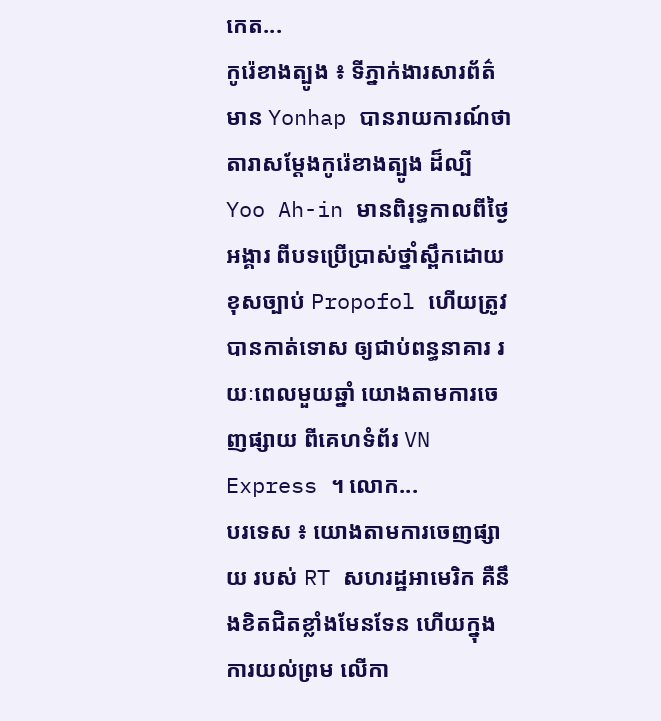កេត...
កូរ៉េខាងត្បូង ៖ ទីភ្នាក់ងារសារព័ត៌មាន Yonhap បានរាយការណ៍ថា តារាសម្តែងកូរ៉េខាងត្បូង ដ៏ល្បី Yoo Ah-in មានពិរុទ្ធកាលពីថ្ងៃអង្គារ ពីបទប្រើប្រាស់ថ្នាំស្ពឹកដោយ ខុសច្បាប់ Propofol ហើយត្រូវបានកាត់ទោស ឲ្យជាប់ពន្ធនាគារ រយៈពេលមួយឆ្នាំ យោងតាមការចេញផ្សាយ ពីគេហទំព័រ VN Express ។ លោក...
បរទេស ៖ យោងតាមការចេញផ្សាយ របស់ RT សហរដ្ឋអាមេរិក គឺនឹងខិតជិតខ្លាំងមែនទែន ហើយក្នុងការយល់ព្រម លើកា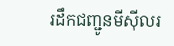រដឹកជញ្ជូនមីស៊ីលរ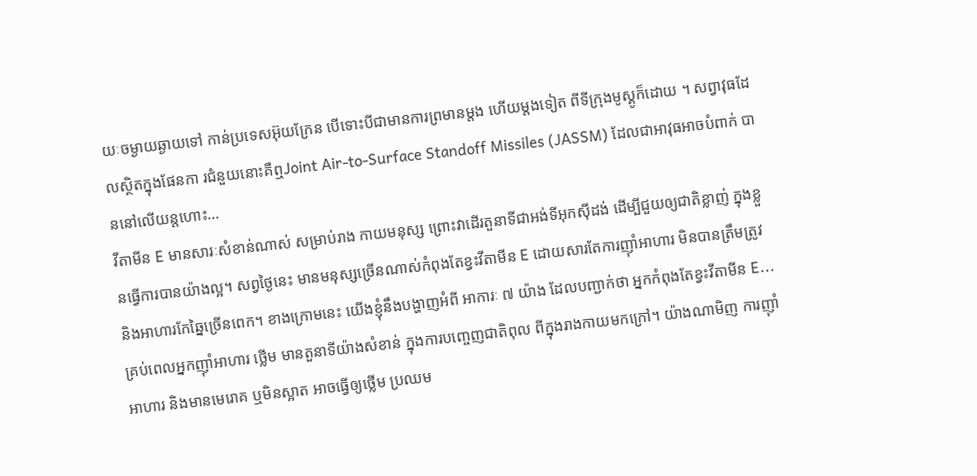យៈចម្ងាយឆ្ងាយទៅ កាន់ប្រទេសអ៊ុយក្រែន បើទោះបីជាមានការព្រមានម្តង ហើយម្តងទៀត ពីទីក្រុងមូស្គូក៏ដោយ ។ សព្វាវុធដែលស្ថិតក្នុងផែនកា រជំនួយនោះគឺឮJoint Air-to-Surface Standoff Missiles (JASSM) ដែលជាអាវុធអាចបំពាក់ បាននៅលើយន្តហោះ...
វីតាមីន E មានសារៈសំខាន់ណាស់ សម្រាប់រាង កាយមនុស្ស ព្រោះវាដើរតួនាទីជាអង់ទីអុកស៊ីដង់ ដើម្បីជួយឲ្យជាតិខ្លាញ់ ក្នុងខ្លួនធ្វើការបានយ៉ាងល្អ។ សព្វថ្ងៃនេះ មានមនុស្សច្រើនណាស់កំពុងតែខ្វះវីតាមីន E ដោយសារតែការញ៉ាំអាហារ មិនបានត្រឹមត្រូវ និងអាហារកែឆ្នៃច្រើនពេក។ ខាងក្រោមនេះ យើងខ្ញុំនឹងបង្ហាញអំពី អាការៈ ៧ យ៉ាង ដែលបញ្ជាក់ថា អ្នកកំពុងតែខ្វះវីតាមីន E...
គ្រប់ពេលអ្នកញ៉ាំអាហារ ថ្លើម មានតួនាទីយ៉ាងសំខាន់ ក្នុងការបញ្ចេញជាតិពុល ពីក្នុងរាងកាយមកក្រៅ។ យ៉ាងណាមិញ ការញ៉ាំអាហារ និងមានមេរោគ ឬមិនស្អាត អាចធ្វើឲ្យថ្លើម ប្រឈម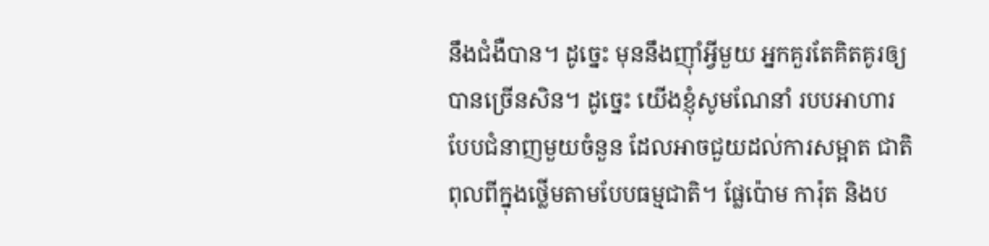នឹងជំងឺបាន។ ដូច្នេះ មុននឹងញ៉ាំអ្វីមួយ អ្នកគួរតែគិតគូរឲ្យបានច្រើនសិន។ ដូច្នេះ យើងខ្ញុំសូមណែនាំ របបអាហារបែបជំនាញមួយចំនួន ដែលអាចជួយដល់ការសម្អាត ជាតិពុលពីក្នុងថ្លើមតាមបែបធម្មជាតិ។ ផ្លែប៉ោម ការ៉ុត និងប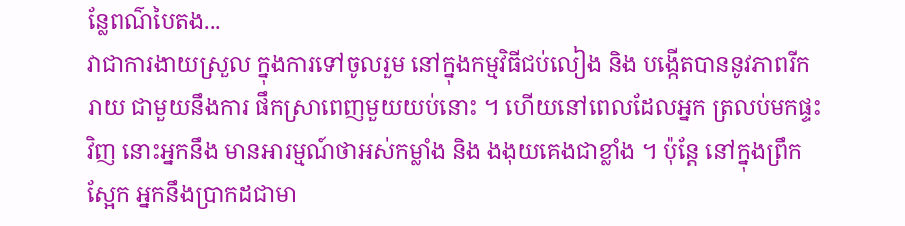ន្លែពណ៌បៃតង...
វាជាការងាយស្រួល ក្នុងការទៅចូលរួម នៅក្នុងកម្មវិធីជប់លៀង និង បង្កើតបាននូវភាពរីករាយ ជាមួយនឹងការ ផឹកស្រាពេញមួយយប់នោះ ។ ហើយនៅពេលដែលអ្នក ត្រលប់មកផ្ទះវិញ នោះអ្នកនឹង មានអារម្មណ៍ថាអស់កម្លាំង និង ងងុយគេងជាខ្លាំង ។ ប៉ុន្តែ នៅក្នុងព្រឹកស្អែក អ្នកនឹងប្រាកដជាមា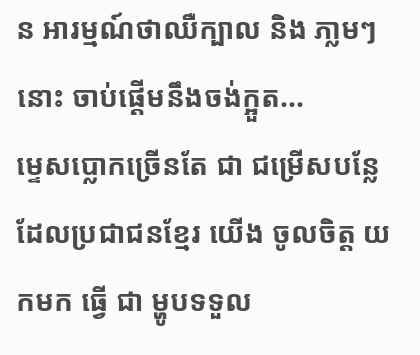ន អារម្មណ៍ថាឈឺក្បាល និង ភា្លមៗនោះ ចាប់ផ្តើមនឹងចង់ក្អួត...
ម្ទេសប្លោកច្រើនតែ ជា ជម្រើសបន្លែ ដែលប្រជាជនខ្មែរ យើង ចូលចិត្ត យកមក ធ្វើ ជា ម្ហូបទទួល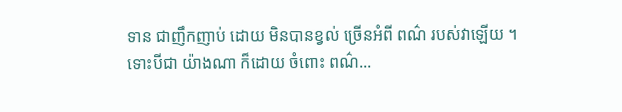ទាន ជាញឹកញាប់ ដោយ មិនបានខ្វល់ ច្រើនអំពី ពណ៌ របស់វាឡើយ ។ ទោះបីជា យ៉ាងណា ក៏ដោយ ចំពោះ ពណ៌...